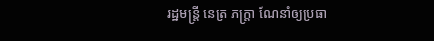រដ្ឋមន្ត្រី នេត្រ ភក្ត្រា ណែនាំឲ្យប្រធា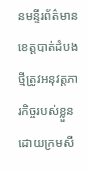នមន្ទីរព័ត៌មានខេត្តបាត់ដំបងថ្មីត្រូវអនុវត្តភារកិច្ចរបស់ខ្លួនដោយក្រមសី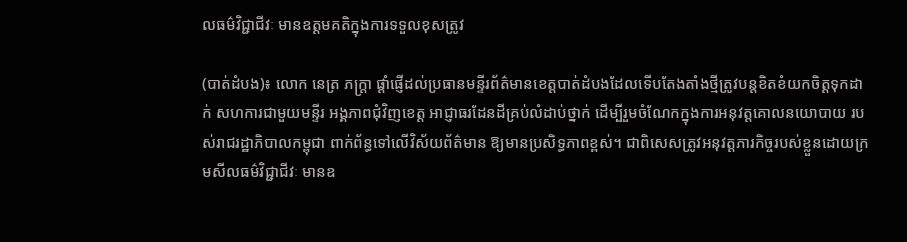លធម៌វិជ្ជាជីវៈ មានឧត្តមគតិក្នុងការទទួលខុសត្រូវ

(បាត់ដំបង)៖ លោក នេត្រ ភក្ត្រា ផ្ដាំផ្ញើដល់ប្រធានមន្ទីរព័ត៌មានខេត្តបាត់ដំបងដែលទើបតែងតាំងថ្មីត្រូវបន្តខិតខំយកចិត្តទុកដាក់ សហការជាមួយមន្ទីរ អង្គភាពជុំវិញខេត្ត អាជ្ញាធរដែនដីគ្រប់លំដាប់ថ្នាក់ ដើម្បីរួមចំណែកក្នុងការអនុវត្តគោលនយោបាយ របស់រាជរដ្ឋាភិបាលកម្ពុជា ពាក់ព័ន្ធទៅលើវិស័យព័ត៌មាន ឱ្យមានប្រសិទ្ធភាពខ្ពស់។ ជាពិសេសត្រូវអនុវត្តភារកិច្ចរបស់ខ្លួនដោយក្រមសីលធម៌វិជ្ជាជីវៈ មានឧ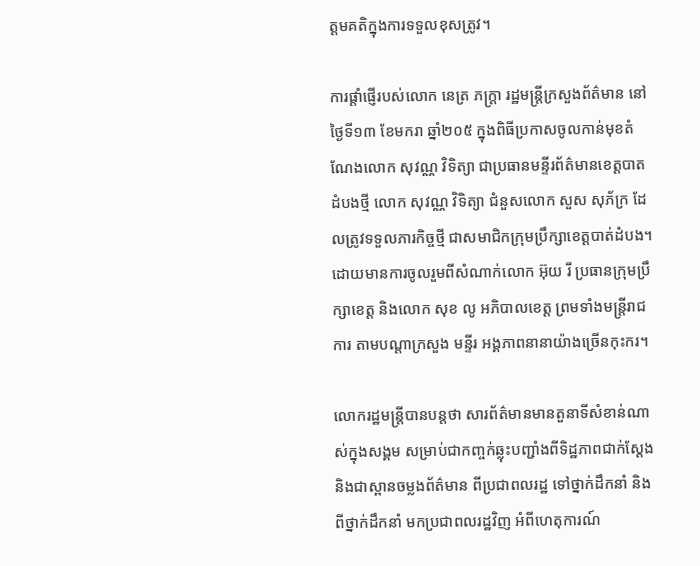ត្តមគតិក្នុងការទទួលខុសត្រូវ។

ការផ្ដាំផ្ញើរបស់លោក នេត្រ ភក្ត្រា រដ្ឋមន្ត្រីក្រសួងព័ត៌មាន នៅថ្ងៃទី១៣ ខែមករា ឆ្នាំ២០៥ ក្នុងពិធីប្រកាសចូលកាន់មុខតំណែងលោក សុវណ្ណ វិទិត្យា ជាប្រធានមន្ទីរព័ត៌មានខេត្តបាតដំបងថ្មី លោក សុវណ្ណ វិទិត្យា ជំនួសលោក សួស សុភ័ក្រ ដែលត្រូវទទួលភារកិច្ចថ្មី ជាសមាជិកក្រុមប្រឹក្សាខេត្តបាត់ដំបង។ ដោយមានការចូលរួមពីសំណាក់លោក អ៊ុយ រី ប្រធានក្រុមប្រឹក្សាខេត្ត និងលោក សុខ លូ អភិបាលខេត្ត ព្រមទាំងមន្រ្តីរាជការ តាមបណ្ដាក្រសួង មន្ទីរ អង្គភាពនានាយ៉ាងច្រើនកុះករ។

លោករដ្ឋមន្ត្រីបានបន្តថា សារព័ត៌មានមានតួនាទីសំខាន់ណាស់ក្នុងសង្គម សម្រាប់ជាកញ្ចក់ឆ្លុះបញ្ជាំងពីទិដ្ឋភាពជាក់ស្តែង និងជាស្ពានចម្លងព័ត៌មាន ពីប្រជាពលរដ្ឋ ទៅថ្នាក់ដឹកនាំ និងពីថ្នាក់ដឹកនាំ មកប្រជាពលរដ្ឋវិញ អំពីហេតុការណ៍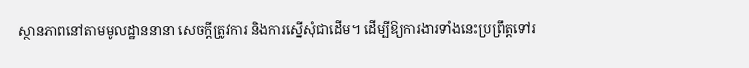ស្ថានភាពនៅតាមមូលដ្ឋាននានា សេចក្តីត្រូវការ និងការស្នើសុំជាដើម។ ដើម្បីឱ្យការងារទាំងនេះប្រព្រឹត្តទៅរ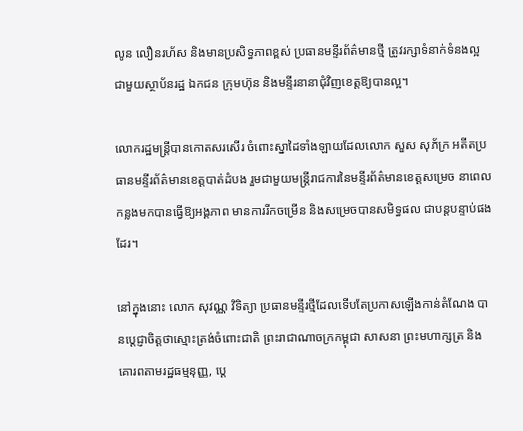លូន លឿនរហ័ស និងមានប្រសិទ្ធភាពខ្ពស់ ប្រធានមន្ទីរព័ត៌មានថ្មី ត្រូវរក្សាទំនាក់ទំនងល្អជាមួយស្ថាប័នរដ្ឋ ឯកជន ក្រុមហ៊ុន និងមន្ទីរនានាជុំវិញខេត្តឱ្យបានល្អ។

លោករដ្ឋមន្ត្រីបានកោតសរសើរ ចំពោះស្នាដៃទាំងឡាយដែលលោក សួស សុភ័ក្រ អតីតប្រធានមន្ទីរព័ត៌មានខេត្តបាត់ដំបង រួមជាមួយមន្ត្រីរាជការនៃមន្ទីរព័ត៌មានខេត្តសម្រេច នាពេលកន្លងមកបានធ្វើឱ្យអង្គភាព មានការរីកចម្រើន និងសម្រេចបានសមិទ្ធផល ជាបន្តបន្ទាប់ផងដែរ។

នៅក្នុងនោះ លោក សុវណ្ណ វិទិត្យា ប្រធានមន្ទីរថ្មីដែលទើបតែប្រកាសឡើងកាន់តំណែង បានប្តេជ្ញាចិត្តថាស្មោះត្រង់ចំពោះជាតិ ព្រះរាជាណាចក្រកម្ពុជា សាសនា ព្រះមហាក្សត្រ និងគោរពតាមរដ្ឋធម្មនុញ្ញ, ប្តេ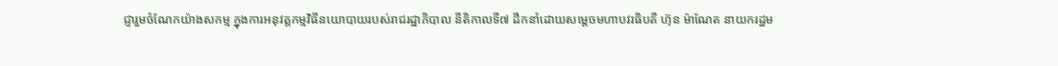ជ្ញារួមចំណែកយ៉ាងសកម្ម ក្នុងការអនុវត្តកម្មវិធីនយោបាយរបស់រាជរដ្ឋាភិបាល នីតិកាលទី៧ ដឹកនាំដោយសម្តេចមហាបវរធិបតី ហ៊ុន ម៉ាណែត នាយករដ្ឋម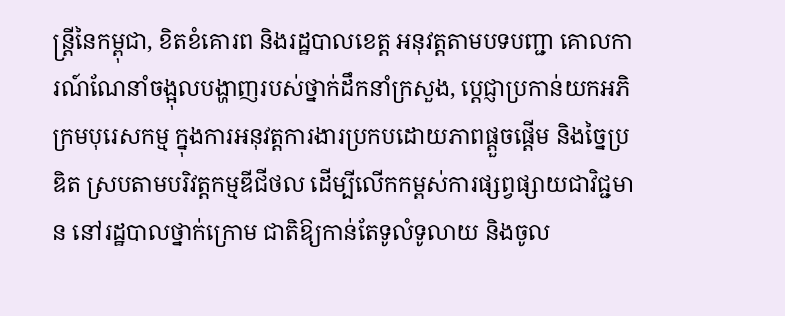ន្ត្រីនៃកម្ពុជា, ខិតខំគោរព និងរដ្ឋបាលខេត្ត អនុវត្តតាមបទបញ្ជា គោលការណ៍ណែនាំចង្អុលបង្ហាញរបស់ថ្នាក់ដឹកនាំក្រសួង, ប្តេជ្ញាប្រកាន់យកអភិក្រមបុរេសកម្ម ក្នុងការអនុវត្តការងារប្រកបដោយភាពផ្តួចផ្តើម និងច្នៃប្រឌិត ស្របតាមបរិវត្តកម្មឌីជីថល ដើម្បីលើកកម្ពស់ការផ្សព្វផ្សាយជាវិជ្ជមាន នៅរដ្ឋបាលថ្នាក់ក្រោម ជាតិឱ្យកាន់តែទូលំទូលាយ និងចូល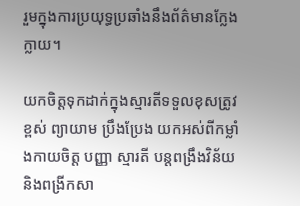រួមក្នុងការប្រយុទ្ធប្រឆាំងនឹងព័ត៌មានក្លែងក្លាយ។

យកចិត្តទុកដាក់ក្នុងស្មារតីទទួលខុសត្រូវខ្ពស់ ព្យាយាម ប្រឹងប្រែង យកអស់ពីកម្លាំងកាយចិត្ត បញ្ញា ស្មារតី បន្តពង្រឹងវិន័យ និងពង្រីកសា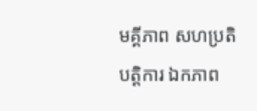មគ្គីភាព សហប្រតិបត្តិការ ឯកភាព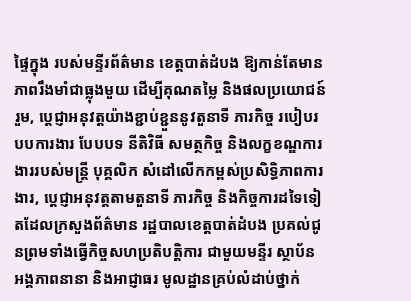ផ្ទៃក្នុង របស់មន្ទីរព័ត៌មាន ខេត្តបាត់ដំបង ឱ្យកាន់តែមានភាពរឹងមាំជាធ្លុងមួយ ដើម្បីគុណតម្លៃ និងផលប្រយោជន៍រួម, ប្តេជ្ញាអនុវត្តយ៉ាងខ្ជាប់ខ្ជួននូវតួនាទី ភារកិច្ច របៀបរបបការងារ បែបបទ នីតិវិធី សមត្ថកិច្ច និងលក្ខខណ្ឌការងាររបស់មន្ត្រី បុគ្គលិក សំដៅលើកកម្ពស់ប្រសិទ្ធិភាពការងារ, ប្តេជ្ញាអនុវត្តតាមតួនាទី ភារកិច្ច និងកិច្ចការដទៃទៀតដែលក្រសួងព័ត៌មាន រដ្ឋបាលខេត្តបាត់ដំបង ប្រគល់ជូនព្រមទាំងធ្វើកិច្ចសហប្រតិបត្តិការ ជាមួយមន្ទីរ ស្ថាប័ន អង្គភាពនានា និងអាជ្ញាធរ មូលដ្ឋានគ្រប់លំដាប់ថ្នាក់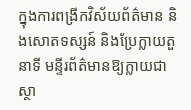ក្នុងការពង្រីកវិស័យព័ត៌មាន និងសោតទស្សន៍ និងប្រែក្លាយតួនាទី មន្ទីរព័ត៌មានឱ្យក្លាយជាស្ថា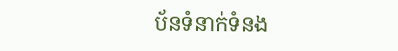ប័នទំនាក់ទំនង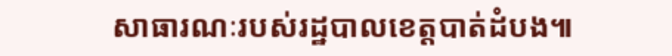សាធារណៈរបស់រដ្ឋបាលខេត្តបាត់ដំបង៕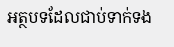អត្ថបទដែលជាប់ទាក់ទង